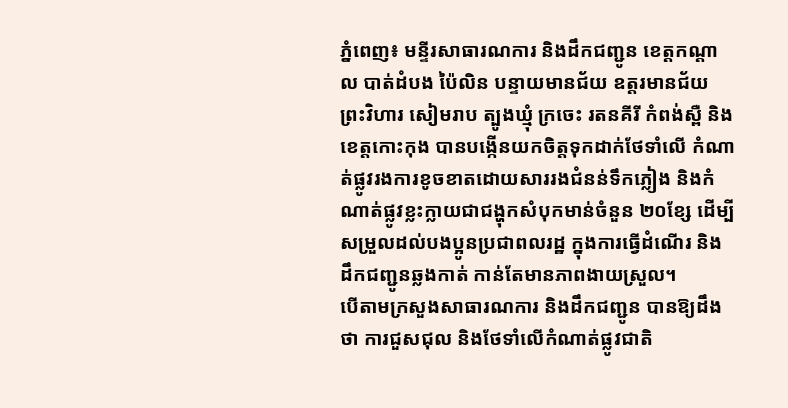ភ្នំពេញ៖ មន្ទីរសាធារណការ និងដឹកជញ្ជូន ខេត្តកណ្តាល បាត់ដំបង ប៉ៃលិន បន្ទាយមានជ័យ ឧត្តរមានជ័យ ព្រះវិហារ សៀមរាប ត្បូងឃ្មុំ ក្រចេះ រតនគីរី កំពង់ស្ពឺ និងខេត្តកោះកុង បានបង្កើនយកចិត្តទុកដាក់ថែទាំលើ កំណាត់ផ្លូវរងការខូចខាតដោយសាររងជំនន់ទឹកភ្លៀង និងកំណាត់ផ្លូវខ្លះក្លាយជាជង្ហុកសំបុកមាន់ចំនួន ២០ខ្សែ ដើម្បីសម្រួលដល់បងប្អូនប្រជាពលរដ្ឋ ក្នុងការធ្វើដំណើរ និងដឹកជញ្ជូនឆ្លងកាត់ កាន់តែមានភាពងាយស្រួល។
បើតាមក្រសួងសាធារណការ និងដឹកជញ្ជូន បានឱ្យដឹងថា ការជួសជុល និងថែទាំលើកំណាត់ផ្លូវជាតិ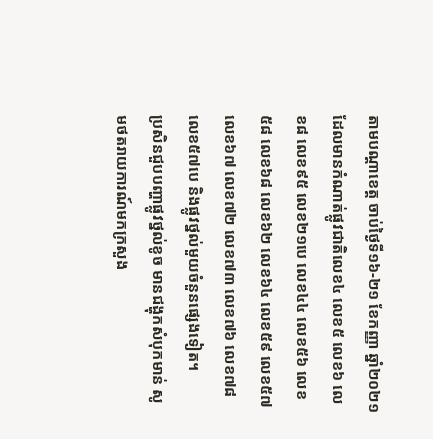តាមបណ្ដាខេត្ត ចាប់ថ្ងៃទី១៦-២១ ខែកញ្ញា ឆ្នាំ២០២១ ដែលមានកំណាត់ផ្លូវជាតិលេខ៤ លេខ៥ លេខ៦ លេខ៨ លេខ៩៥ លេខ២១បេ លេខ៤៤ លេខ៥៦ លេខ៥៨ លេខ៦៨ លេខ៦២ លេខ៦៤ លេខ៥៩ លេខ៥៧ លេខ៦៧ លេខ៧២ លេខ៧៣ លេខ៧៦ លេខ៧៨ លេខ៥៧បេ និងផ្លូវថ្នល់មួយចំនួនផ្សេងទៀត។
ប្រសិនជួបបញ្ហាផ្លូវថ្នល់ខូច មានជង្ហុកសំបុកមាន់ សូមថតរាយការណ៍មកក្រសួង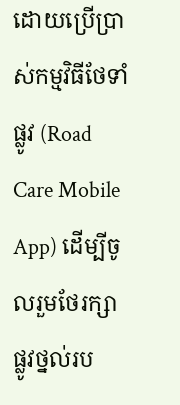ដោយប្រើប្រាស់កម្មវិធីថែទាំផ្លូវ (Road Care Mobile App) ដើម្បីចូលរួមថែរក្សាផ្លូវថ្នល់រប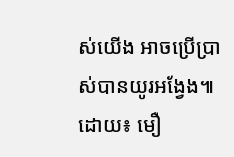ស់យើង អាចប្រើប្រាស់បានយូរអង្វែង៕
ដោយ៖ មឿ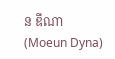ន ឌីណា (Moeun Dyna)